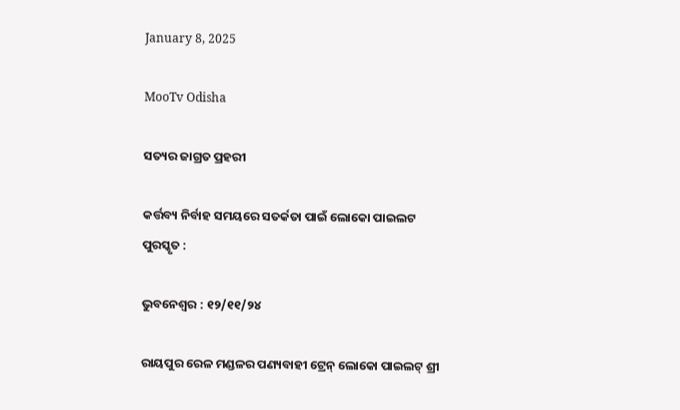January 8, 2025

MooTv Odisha

ସତ୍ୟର ଜାଗ୍ରତ ପ୍ରହରୀ

କର୍ତ୍ତବ୍ୟ ନିର୍ବାହ ସମୟରେ ସତର୍କତା ପାଇଁ ଲୋକୋ ପାଇଲଟ ପୁରସ୍କୃତ :

ଭୁବନେଶ୍ୱର : ୧୨/୧୧/୨୪

ରାୟପୁର ରେଳ ମଣ୍ଡଳର ପଣ୍ୟବାହୀ ଟ୍ରେନ୍ ଲୋକୋ ପାଇଲଟ୍ ଶ୍ରୀ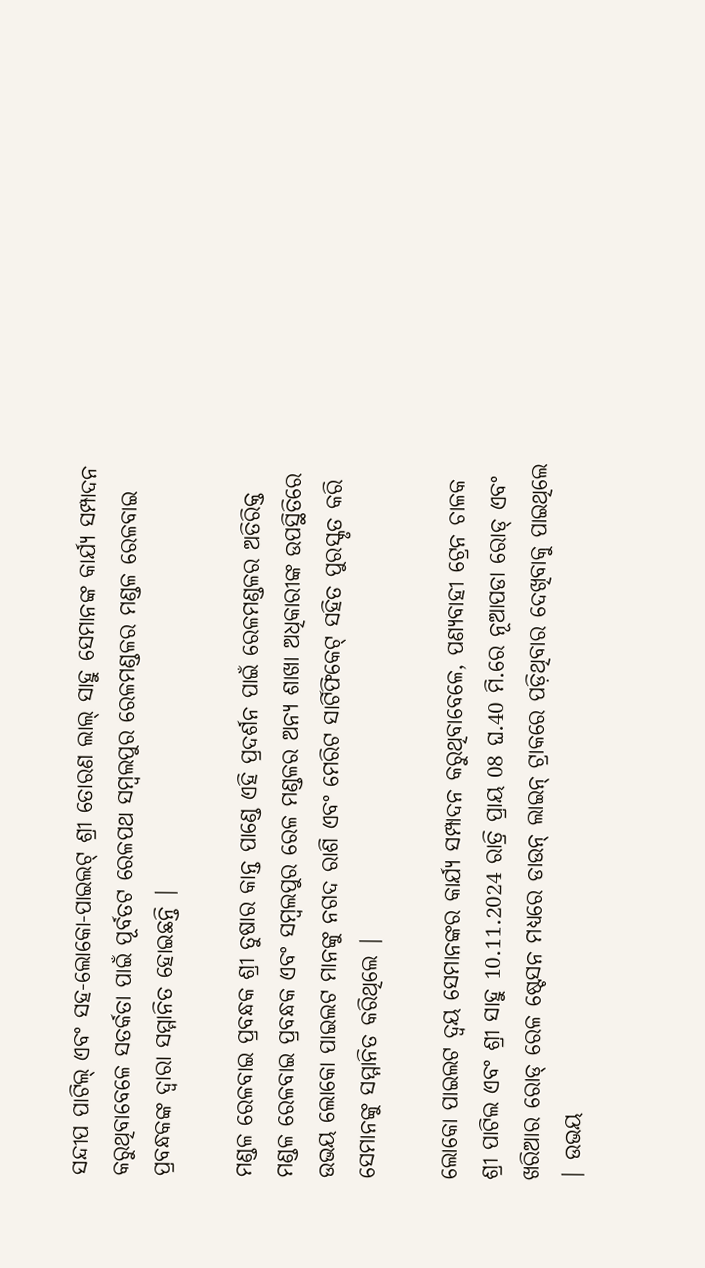ସନ୍ଦୀପ ପାଟିଲ୍ ଏବଂ ସହ-ଲୋକୋ-ପାଇଲଟ୍ ଶ୍ରୀ ତୋରଣ ଲାଲ୍ ସାହୁ ସେମାନଙ୍କ କାର୍ଯ୍ୟ ସମ୍ପାଦନ କରୁଥିବାବେଳେ ସତର୍କତା ପାଇଁ ପୂର୍ବତଟ ରେଳପଥ ସମ୍ବଲପୁର ରେଳମଣ୍ଡଳର ମଣ୍ଡଳ ରେଳବାଇ ପ୍ରବନ୍ଧକଙ୍କ ଦ୍ୱାରା ସମ୍ମାନିତ ହୋଇଛନ୍ତି |

ମଣ୍ଡଳ ରେଳବାଇ ପ୍ରବନ୍ଧକ ଶ୍ରୀ ତୁଷାର କାନ୍ତ ପାଣ୍ଡେ ଏହି ପ୍ରଦର୍ଶନ ପାଇଁ ରେଳମଣ୍ଡଳର ଅତିରିକ୍ତ ମଣ୍ଡଳ ରେଳବାଇ ପ୍ରବନ୍ଧକ ଏବଂ ସମ୍ବଲପୁର ରେଳ ମଣ୍ଡଳର ଅନ୍ୟ ଶାଖା ଅଧିକାରୀଙ୍କ ଉପସ୍ଥିତିରେ ଉଭୟ ଲୋକୋ ପାଇଲଟ ମାନଙ୍କୁ ନଗଦ ରାଶି ଏବଂ ମେରିଟ ସାର୍ଟିଫିକେଟ୍ ସହିତ ପୁରସ୍କୃତ କରି ସେମାନଙ୍କୁ ସମ୍ମାନିତ କରିଥିଲେ |

ଲୋକୋ ପାଇଲଟ ଦ୍ବୟ ସେମାନଙ୍କର କାର୍ଯ୍ୟ ସମ୍ପାଦନ କରୁଥିବାବେଳେ, ପଣ୍ୟବାହୀ ଟ୍ରେନ ଚାଳକ ଶ୍ରୀ ପାଟିଲ ଏବଂ ଶ୍ରୀ ସାହୁ 10.11.2024 ରାତ୍ରି ପ୍ରାୟ 08 ଘ.40 ମି.ରେ ନୂଆପଡା ରୋଡ୍ ଏବଂ ଖରିଆର ରୋଡ୍ ରେଳ ଷ୍ଟେସନ ମଧ୍ୟରେ ଡାଉନ୍ ଲାଇନ୍ ଟ୍ରାକରେ ପଡ଼ିଥିବାର ଦେଖିବାକୁ ପାଇଥିଲେ | ଉଭୟ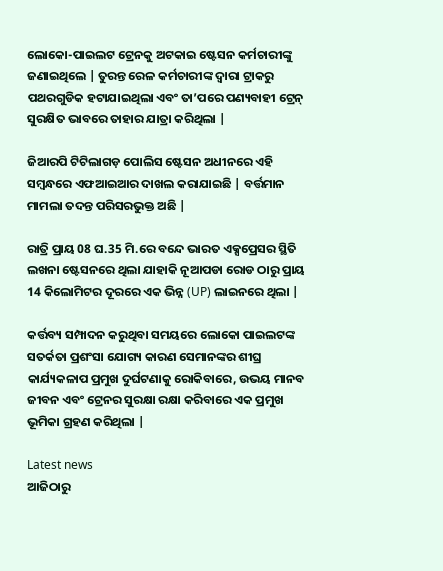ଲୋକୋ-ପାଇଲଟ ଟ୍ରେନକୁ ଅଟକାଇ ଷ୍ଟେସନ କର୍ମଚାରୀଙ୍କୁ ଜଣାଇଥିଲେ | ତୁରନ୍ତ ରେଳ କର୍ମଚାରୀଙ୍କ ଦ୍ୱାରା ଟ୍ରାକରୁ ପଥରଗୁଡିକ ହଟାଯାଇଥିଲା ଏବଂ ତା’ପରେ ପଣ୍ୟବାହୀ ଟ୍ରେନ୍ ସୁରକ୍ଷିତ ଭାବରେ ତାହାର ଯାତ୍ରା କରିଥିଲା |

ଜିଆରପି ଟିଟିଲାଗଡ଼ ପୋଲିସ ଷ୍ଟେସନ ଅଧୀନରେ ଏହି ସମ୍ବନ୍ଧରେ ଏଫଆଇଆର ଦାଖଲ କରାଯାଇଛି | ବର୍ତ୍ତମାନ ମାମଲା ତଦନ୍ତ ପରିସରଭୁକ୍ତ ଅଛି |

ରାତ୍ରି ପ୍ରାୟ 08 ଘ.35 ମି.ରେ ବନ୍ଦେ ଭାରତ ଏକ୍ସପ୍ରେସର ସ୍ଥିତି ଲଖନା ଷ୍ଟେସନରେ ଥିଲା ଯାହାକି ନୂଆପଡା ରୋଡ ଠାରୁ ପ୍ରାୟ 14 କିଲୋମିଟର ଦୂରରେ ଏକ ଭିନ୍ନ (UP) ଲାଇନରେ ଥିଲା |

କର୍ତ୍ତବ୍ୟ ସମ୍ପାଦନ କରୁଥିବା ସମୟରେ ଲୋକୋ ପାଇଲଟଙ୍କ ସତର୍କତା ପ୍ରଶଂସା ଯୋଗ୍ୟ କାରଣ ସେମାନଙ୍କର ଶୀଘ୍ର କାର୍ଯ୍ୟକଳାପ ପ୍ରମୁଖ ଦୁର୍ଘଟଣାକୁ ରୋକିବାରେ, ଉଭୟ ମାନବ ଜୀବନ ଏବଂ ଟ୍ରେନର ସୁରକ୍ଷା ରକ୍ଷା କରିବାରେ ଏକ ପ୍ରମୁଖ ଭୂମିକା ଗ୍ରହଣ କରିଥିଲା |

Latest news
ଆଜିଠାରୁ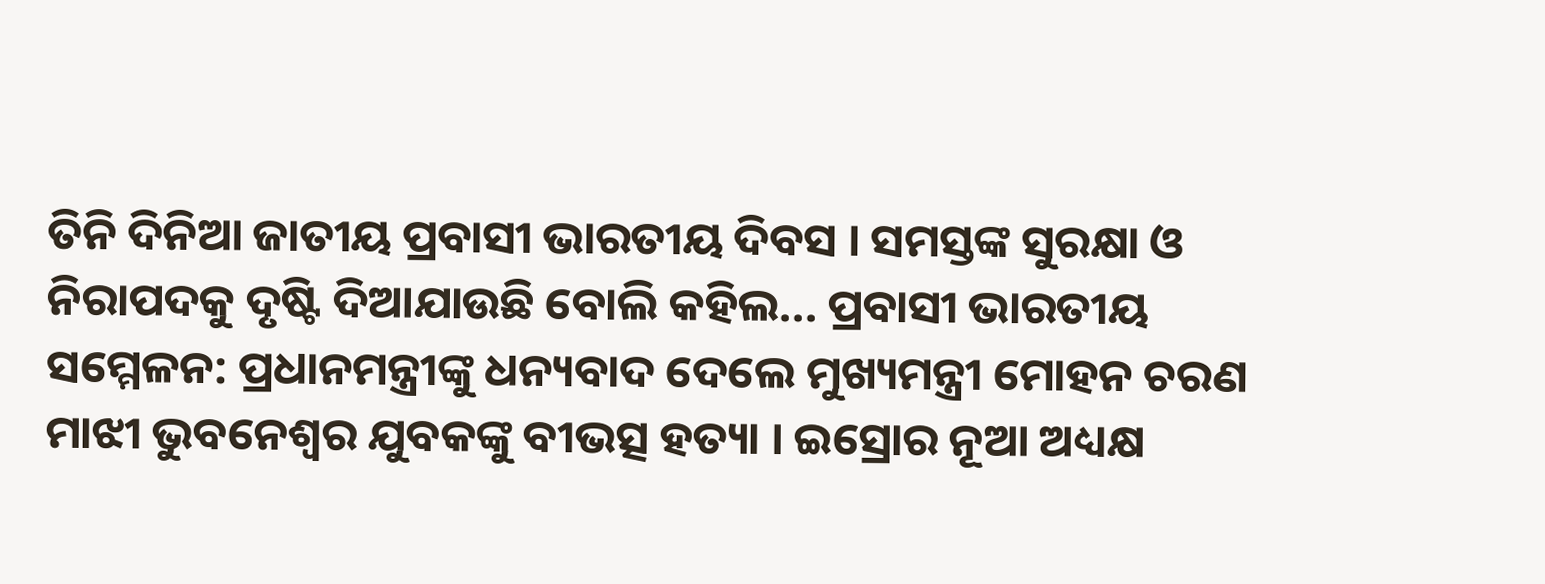ତିନି ଦିନିଆ ଜାତୀୟ ପ୍ରବାସୀ ଭାରତୀୟ ଦିବସ । ସମସ୍ତଙ୍କ ସୁରକ୍ଷା ଓ ନିରାପଦକୁ ଦୃଷ୍ଟି ଦିଆଯାଉଛି ବୋଲି କହିଲ... ପ୍ରବାସୀ ଭାରତୀୟ ସମ୍ମେଳନ: ପ୍ରଧାନମନ୍ତ୍ରୀଙ୍କୁ ଧନ୍ୟବାଦ ଦେଲେ ମୁଖ୍ୟମନ୍ତ୍ରୀ ମୋହନ ଚରଣ ମାଝୀ ଭୁବନେଶ୍ୱର ଯୁବକଙ୍କୁ ବୀଭତ୍ସ ହତ୍ୟା । ଇସ୍ରୋର ନୂଆ ଅଧ୍ୟକ୍ଷ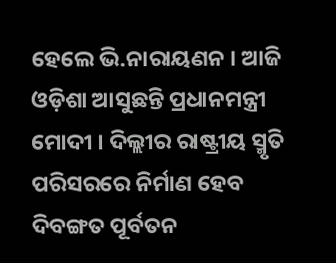ହେଲେ ଭି.ନାରାୟଣନ । ଆଜି ଓଡ଼ିଶା ଆସୁଛନ୍ତି ପ୍ରଧାନମନ୍ତ୍ରୀ ମୋଦୀ । ଦିଲ୍ଲୀର ରାଷ୍ଟ୍ରୀୟ ସ୍ମୃତି ପରିସରରେ ନିର୍ମାଣ ହେବ ଦିବଙ୍ଗତ ପୂର୍ବତନ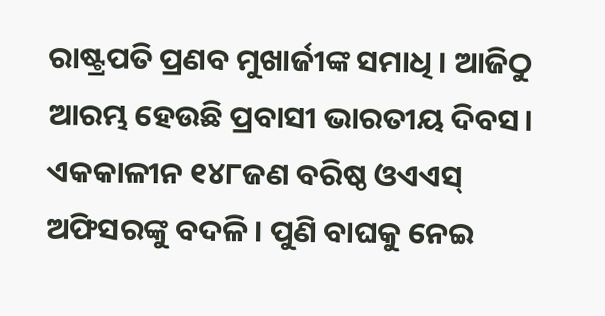ରାଷ୍ଟ୍ରପତି ପ୍ରଣବ ମୁଖାର୍ଜୀଙ୍କ ସମାଧି । ଆଜିଠୁ ଆରମ୍ଭ ହେଉଛି ପ୍ରବାସୀ ଭାରତୀୟ ଦିବସ। ଏକକାଳୀନ ୧୪୮ଜଣ ବରିଷ୍ଠ ଓଏଏସ୍ ଅଫିସରଙ୍କୁ ବଦଳି । ପୁଣି ବାଘକୁ ନେଇ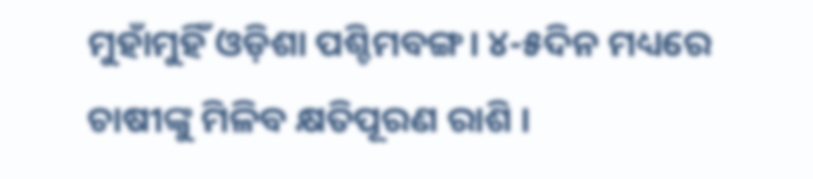ମୁହାଁମୁହିଁ ଓଡ଼ିଶା ପଶ୍ଚିମବଙ୍ଗ। ୪-୫ଦିନ ମଧ୍ୟରେ ଚାଷୀଙ୍କୁ ମିଳିବ କ୍ଷତିପୂରଣ ରାଶି ।